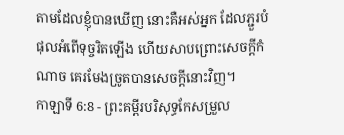តាមដែលខ្ញុំបានឃើញ នោះគឺអស់អ្នក ដែលភ្ជួរបំផុលអំពើទុច្ចរិតឡើង ហើយសាបព្រោះសេចក្ដីកំណាច គេរមែងច្រូតបានសេចក្ដីនោះវិញ។
កាឡាទី 6:8 - ព្រះគម្ពីរបរិសុទ្ធកែសម្រួល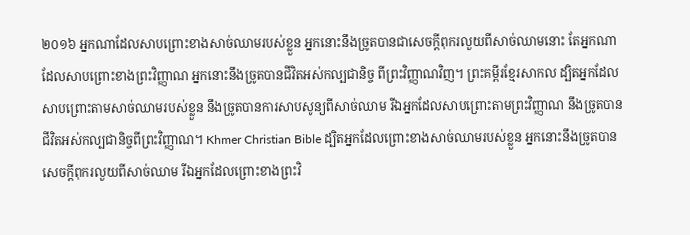២០១៦ អ្នកណាដែលសាបព្រោះខាងសាច់ឈាមរបស់ខ្លួន អ្នកនោះនឹងច្រូតបានជាសេចក្ដីពុករលួយពីសាច់ឈាមនោះ តែអ្នកណាដែលសាបព្រោះខាងព្រះវិញ្ញាណ អ្នកនោះនឹងច្រូតបានជីវិតអស់កល្បជានិច្ច ពីព្រះវិញ្ញាណវិញ។ ព្រះគម្ពីរខ្មែរសាកល ដ្បិតអ្នកដែលសាបព្រោះតាមសាច់ឈាមរបស់ខ្លួន នឹងច្រូតបានការសាបសូន្យពីសាច់ឈាម រីឯអ្នកដែលសាបព្រោះតាមព្រះវិញ្ញាណ នឹងច្រូតបានជីវិតអស់កល្បជានិច្ចពីព្រះវិញ្ញាណ។ Khmer Christian Bible ដ្បិតអ្នកដែលព្រោះខាងសាច់ឈាមរបស់ខ្លួន អ្នកនោះនឹងច្រូតបានសេចក្ដីពុករលួយពីសាច់ឈាម រីឯអ្នកដែលព្រោះខាងព្រះវិ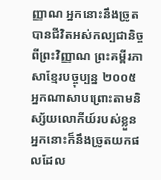ញ្ញាណ អ្នកនោះនឹងច្រូតបានជីវិតអស់កល្បជានិច្ចពីព្រះវិញ្ញាណ ព្រះគម្ពីរភាសាខ្មែរបច្ចុប្បន្ន ២០០៥ អ្នកណាសាបព្រោះតាមនិស្ស័យលោកីយ៍របស់ខ្លួន អ្នកនោះក៏នឹងច្រូតយកផលដែល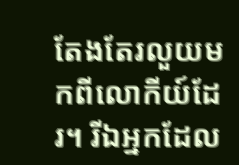តែងតែរលួយមកពីលោកីយ៍ដែរ។ រីឯអ្នកដែល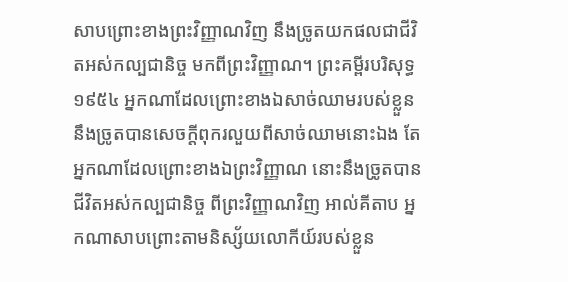សាបព្រោះខាងព្រះវិញ្ញាណវិញ នឹងច្រូតយកផលជាជីវិតអស់កល្បជានិច្ច មកពីព្រះវិញ្ញាណ។ ព្រះគម្ពីរបរិសុទ្ធ ១៩៥៤ អ្នកណាដែលព្រោះខាងឯសាច់ឈាមរបស់ខ្លួន នឹងច្រូតបានសេចក្ដីពុករលួយពីសាច់ឈាមនោះឯង តែអ្នកណាដែលព្រោះខាងឯព្រះវិញ្ញាណ នោះនឹងច្រូតបានជីវិតអស់កល្បជានិច្ច ពីព្រះវិញ្ញាណវិញ អាល់គីតាប អ្នកណាសាបព្រោះតាមនិស្ស័យលោកីយ៍របស់ខ្លួន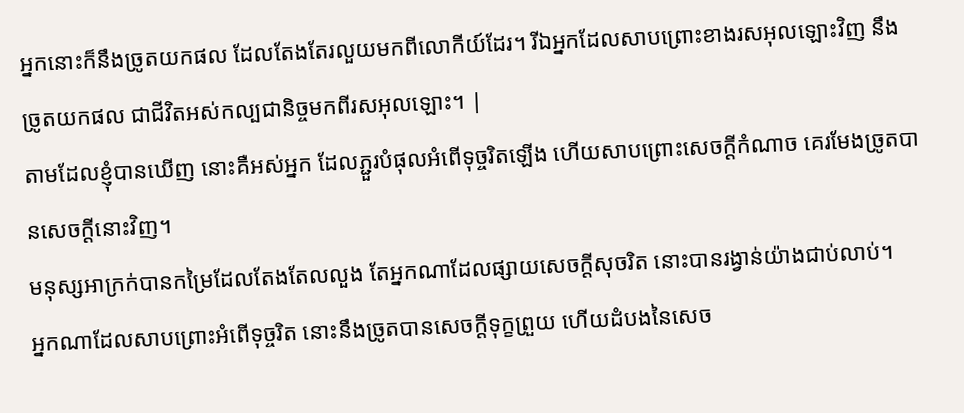អ្នកនោះក៏នឹងច្រូតយកផល ដែលតែងតែរលួយមកពីលោកីយ៍ដែរ។ រីឯអ្នកដែលសាបព្រោះខាងរសអុលឡោះវិញ នឹងច្រូតយកផល ជាជីវិតអស់កល្បជានិច្ចមកពីរសអុលឡោះ។ |
តាមដែលខ្ញុំបានឃើញ នោះគឺអស់អ្នក ដែលភ្ជួរបំផុលអំពើទុច្ចរិតឡើង ហើយសាបព្រោះសេចក្ដីកំណាច គេរមែងច្រូតបានសេចក្ដីនោះវិញ។
មនុស្សអាក្រក់បានកម្រៃដែលតែងតែលលួង តែអ្នកណាដែលផ្សាយសេចក្ដីសុចរិត នោះបានរង្វាន់យ៉ាងជាប់លាប់។
អ្នកណាដែលសាបព្រោះអំពើទុច្ចរិត នោះនឹងច្រូតបានសេចក្ដីទុក្ខព្រួយ ហើយដំបងនៃសេច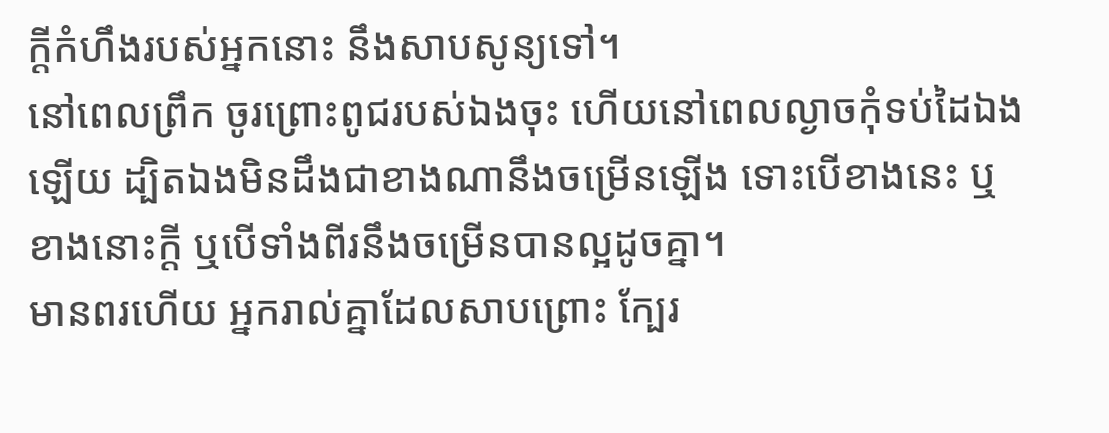ក្ដីកំហឹងរបស់អ្នកនោះ នឹងសាបសូន្យទៅ។
នៅពេលព្រឹក ចូរព្រោះពូជរបស់ឯងចុះ ហើយនៅពេលល្ងាចកុំទប់ដៃឯងឡើយ ដ្បិតឯងមិនដឹងជាខាងណានឹងចម្រើនឡើង ទោះបើខាងនេះ ឬខាងនោះក្តី ឬបើទាំងពីរនឹងចម្រើនបានល្អដូចគ្នា។
មានពរហើយ អ្នករាល់គ្នាដែលសាបព្រោះ ក្បែរ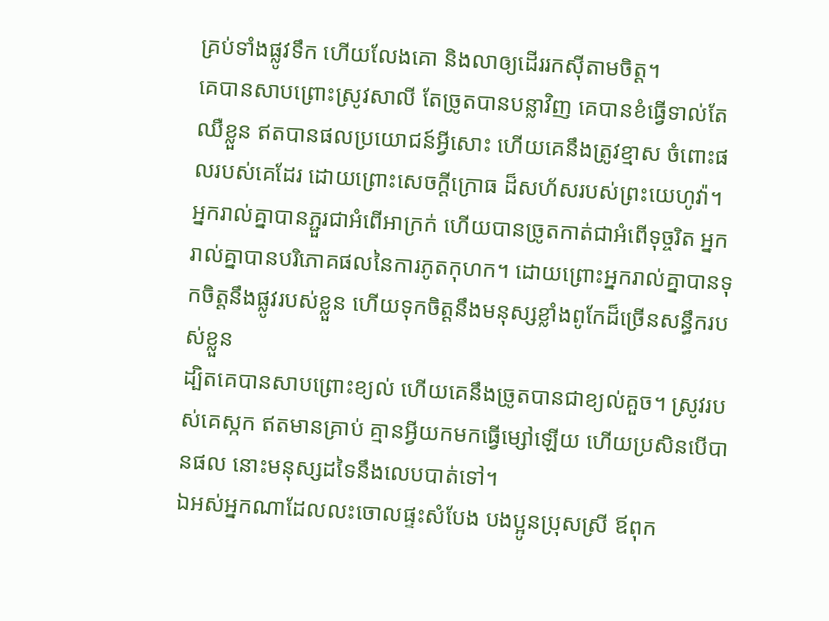គ្រប់ទាំងផ្លូវទឹក ហើយលែងគោ និងលាឲ្យដើររកស៊ីតាមចិត្ត។
គេបានសាបព្រោះស្រូវសាលី តែច្រូតបានបន្លាវិញ គេបានខំធ្វើទាល់តែឈឺខ្លួន ឥតបានផលប្រយោជន៍អ្វីសោះ ហើយគេនឹងត្រូវខ្មាស ចំពោះផលរបស់គេដែរ ដោយព្រោះសេចក្ដីក្រោធ ដ៏សហ័សរបស់ព្រះយេហូវ៉ា។
អ្នករាល់គ្នាបានភ្ជួរជាអំពើអាក្រក់ ហើយបានច្រូតកាត់ជាអំពើទុច្ចរិត អ្នករាល់គ្នាបានបរិភោគផលនៃការភូតកុហក។ ដោយព្រោះអ្នករាល់គ្នាបានទុកចិត្តនឹងផ្លូវរបស់ខ្លួន ហើយទុកចិត្តនឹងមនុស្សខ្លាំងពូកែដ៏ច្រើនសន្ធឹករបស់ខ្លួន
ដ្បិតគេបានសាបព្រោះខ្យល់ ហើយគេនឹងច្រូតបានជាខ្យល់គួច។ ស្រូវរបស់គេស្កក ឥតមានគ្រាប់ គ្មានអ្វីយកមកធ្វើម្សៅឡើយ ហើយប្រសិនបើបានផល នោះមនុស្សដទៃនឹងលេបបាត់ទៅ។
ឯអស់អ្នកណាដែលលះចោលផ្ទះសំបែង បងប្អូនប្រុសស្រី ឪពុក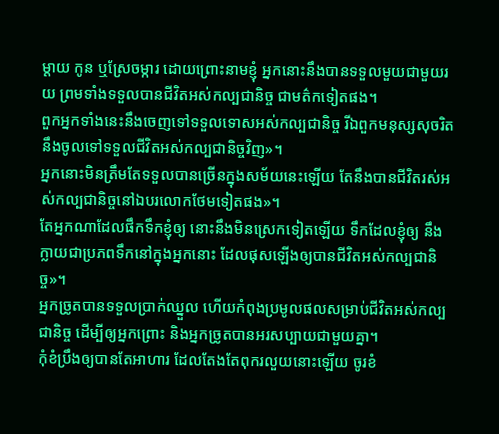ម្តាយ កូន ឬស្រែចម្ការ ដោយព្រោះនាមខ្ញុំ អ្នកនោះនឹងបានទទួលមួយជាមួយរយ ព្រមទាំងទទួលបានជីវិតអស់កល្បជានិច្ច ជាមត៌កទៀតផង។
ពួកអ្នកទាំងនេះនឹងចេញទៅទទួលទោសអស់កល្បជានិច្ច រីឯពួកមនុស្សសុចរិតនឹងចូលទៅទទួលជីវិតអស់កល្បជានិច្ចវិញ»។
អ្នកនោះមិនត្រឹមតែទទួលបានច្រើនក្នុងសម័យនេះឡើយ តែនឹងបានជីវិតរស់អស់កល្បជានិច្ចនៅឯបរលោកថែមទៀតផង»។
តែអ្នកណាដែលផឹកទឹកខ្ញុំឲ្យ នោះនឹងមិនស្រេកទៀតឡើយ ទឹកដែលខ្ញុំឲ្យ នឹងក្លាយជាប្រភពទឹកនៅក្នុងអ្នកនោះ ដែលផុសឡើងឲ្យបានជីវិតអស់កល្បជានិច្ច»។
អ្នកច្រូតបានទទួលប្រាក់ឈ្នួល ហើយកំពុងប្រមូលផលសម្រាប់ជីវិតអស់កល្បជានិច្ច ដើម្បីឲ្យអ្នកព្រោះ និងអ្នកច្រូតបានអរសប្បាយជាមួយគ្នា។
កុំខំប្រឹងឲ្យបានតែអាហារ ដែលតែងតែពុករលួយនោះឡើយ ចូរខំ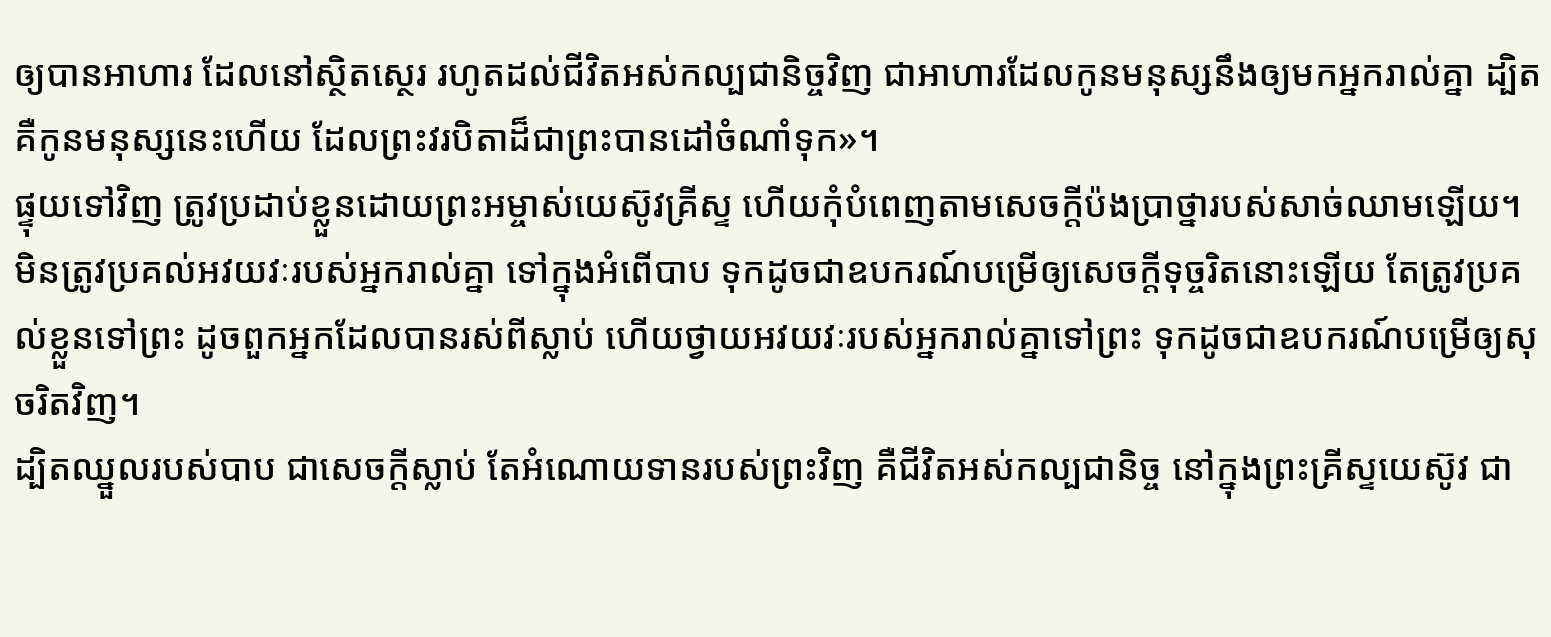ឲ្យបានអាហារ ដែលនៅស្ថិតស្ថេរ រហូតដល់ជីវិតអស់កល្បជានិច្ចវិញ ជាអាហារដែលកូនមនុស្សនឹងឲ្យមកអ្នករាល់គ្នា ដ្បិតគឺកូនមនុស្សនេះហើយ ដែលព្រះវរបិតាដ៏ជាព្រះបានដៅចំណាំទុក»។
ផ្ទុយទៅវិញ ត្រូវប្រដាប់ខ្លួនដោយព្រះអម្ចាស់យេស៊ូវគ្រីស្ទ ហើយកុំបំពេញតាមសេចក្ដីប៉ងប្រាថ្នារបស់សាច់ឈាមឡើយ។
មិនត្រូវប្រគល់អវយវៈរបស់អ្នករាល់គ្នា ទៅក្នុងអំពើបាប ទុកដូចជាឧបករណ៍បម្រើឲ្យសេចក្ដីទុច្ចរិតនោះឡើយ តែត្រូវប្រគល់ខ្លួនទៅព្រះ ដូចពួកអ្នកដែលបានរស់ពីស្លាប់ ហើយថ្វាយអវយវៈរបស់អ្នករាល់គ្នាទៅព្រះ ទុកដូចជាឧបករណ៍បម្រើឲ្យសុចរិតវិញ។
ដ្បិតឈ្នួលរបស់បាប ជាសេចក្តីស្លាប់ តែអំណោយទានរបស់ព្រះវិញ គឺជីវិតអស់កល្បជានិច្ច នៅក្នុងព្រះគ្រីស្ទយេស៊ូវ ជា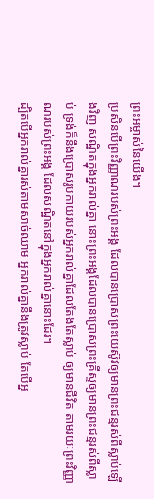ព្រះអម្ចាស់នៃយើង។
ប្រសិនបើព្រះវិញ្ញាណរបស់ព្រះអង្គ ដែលបានប្រោសព្រះយេស៊ូវឲ្យមានព្រះជន្មរស់ពីស្លាប់ឡើងវិញ សណ្ឋិតក្នុងអ្នករាល់គ្នា នោះព្រះអង្គដែលបានប្រោសព្រះគ្រីស្ទឲ្យមានព្រះជន្មរស់ពីស្លាប់ ទ្រង់ក៏នឹងប្រោសរូបកាយរបស់អ្នករាល់គ្នាដែលតែងតែស្លាប់ ឲ្យមានជីវិត តាមរយៈព្រះវិញ្ញាណរបស់ព្រះអង្គ ដែលសណ្ឋិតនៅក្នុងអ្នករាល់គ្នានោះដែរ។
ដ្បិតបើអ្នករាល់គ្នារស់តាមសាច់ឈាម អ្នករាល់គ្នានឹងត្រូវស្លាប់ តែបើអ្ន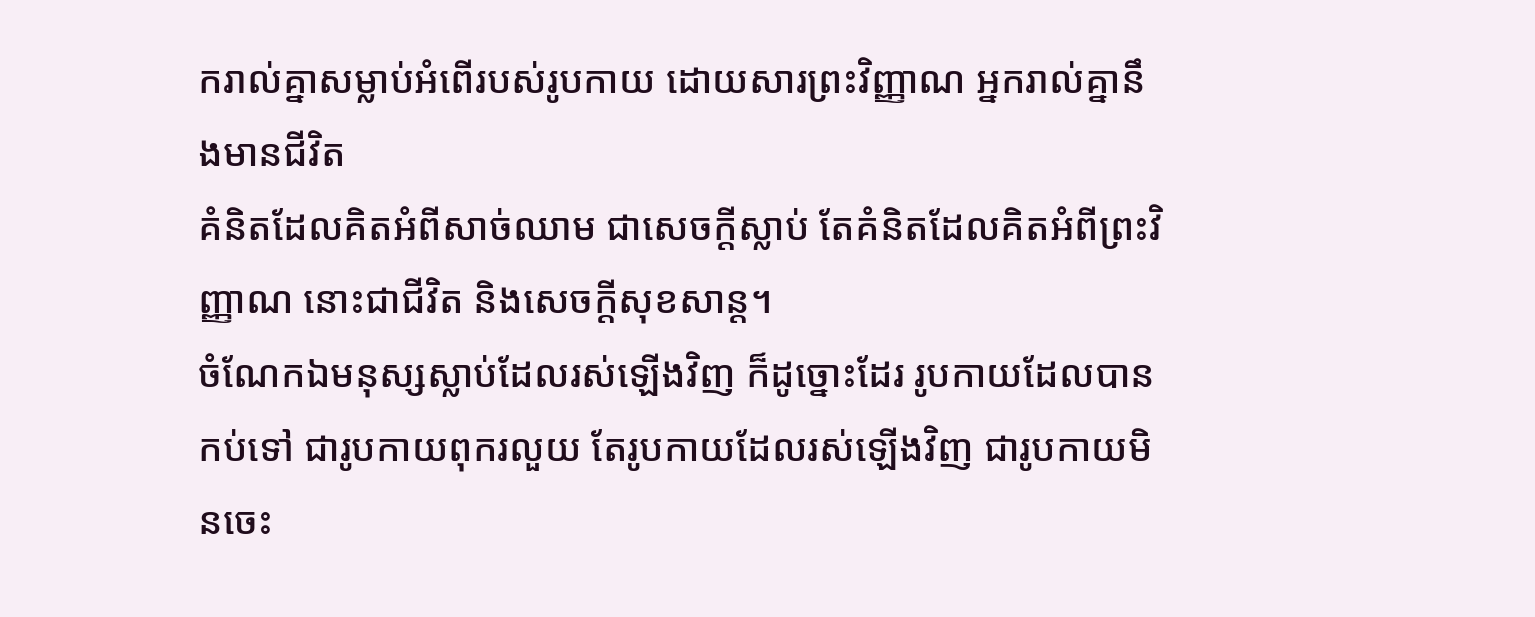ករាល់គ្នាសម្លាប់អំពើរបស់រូបកាយ ដោយសារព្រះវិញ្ញាណ អ្នករាល់គ្នានឹងមានជីវិត
គំនិតដែលគិតអំពីសាច់ឈាម ជាសេចក្តីស្លាប់ តែគំនិតដែលគិតអំពីព្រះវិញ្ញាណ នោះជាជីវិត និងសេចក្តីសុខសាន្ត។
ចំណែកឯមនុស្សស្លាប់ដែលរស់ឡើងវិញ ក៏ដូច្នោះដែរ រូបកាយដែលបានកប់ទៅ ជារូបកាយពុករលួយ តែរូបកាយដែលរស់ឡើងវិញ ជារូបកាយមិនចេះ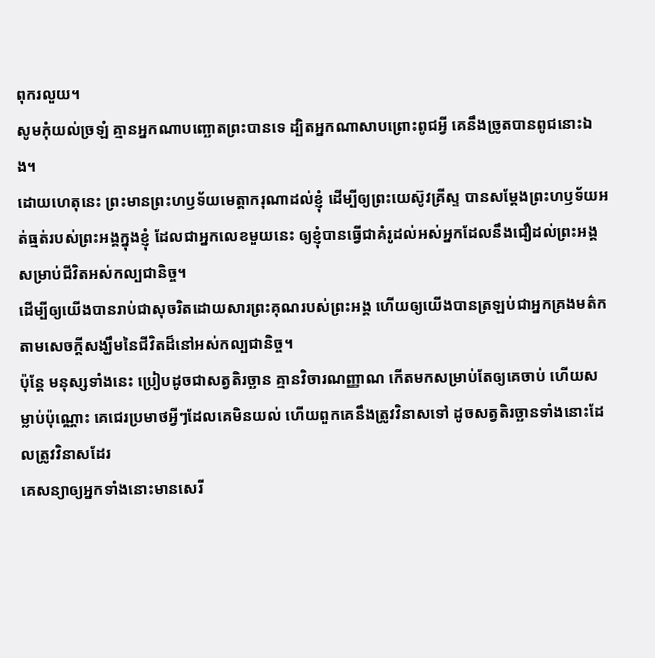ពុករលួយ។
សូមកុំយល់ច្រឡំ គ្មានអ្នកណាបញ្ឆោតព្រះបានទេ ដ្បិតអ្នកណាសាបព្រោះពូជអ្វី គេនឹងច្រូតបានពូជនោះឯង។
ដោយហេតុនេះ ព្រះមានព្រះហឫទ័យមេត្តាករុណាដល់ខ្ញុំ ដើម្បីឲ្យព្រះយេស៊ូវគ្រីស្ទ បានសម្តែងព្រះហឫទ័យអត់ធ្មត់របស់ព្រះអង្គក្នុងខ្ញុំ ដែលជាអ្នកលេខមួយនេះ ឲ្យខ្ញុំបានធ្វើជាគំរូដល់អស់អ្នកដែលនឹងជឿដល់ព្រះអង្គ សម្រាប់ជីវិតអស់កល្បជានិច្ច។
ដើម្បីឲ្យយើងបានរាប់ជាសុចរិតដោយសារព្រះគុណរបស់ព្រះអង្គ ហើយឲ្យយើងបានត្រឡប់ជាអ្នកគ្រងមត៌ក តាមសេចក្ដីសង្ឃឹមនៃជីវិតដ៏នៅអស់កល្បជានិច្ច។
ប៉ុន្តែ មនុស្សទាំងនេះ ប្រៀបដូចជាសត្វតិរច្ឆាន គ្មានវិចារណញ្ញាណ កើតមកសម្រាប់តែឲ្យគេចាប់ ហើយសម្លាប់ប៉ុណ្ណោះ គេជេរប្រមាថអ្វីៗដែលគេមិនយល់ ហើយពួកគេនឹងត្រូវវិនាសទៅ ដូចសត្វតិរច្ឆានទាំងនោះដែលត្រូវវិនាសដែរ
គេសន្យាឲ្យអ្នកទាំងនោះមានសេរី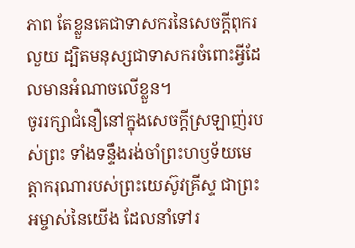ភាព តែខ្លួនគេជាទាសករនៃសេចក្ដីពុករលួយ ដ្បិតមនុស្សជាទាសករចំពោះអ្វីដែលមានអំណាចលើខ្លួន។
ចូររក្សាជំនឿនៅក្នុងសេចក្ដីស្រឡាញ់របស់ព្រះ ទាំងទន្ទឹងរង់ចាំព្រះហឫទ័យមេត្តាករុណារបស់ព្រះយេស៊ូវគ្រីស្ទ ជាព្រះអម្ចាស់នៃយើង ដែលនាំទៅរ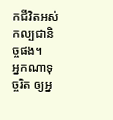កជីវិតអស់កល្បជានិច្ចផង។
អ្នកណាទុច្ចរិត ឲ្យអ្ន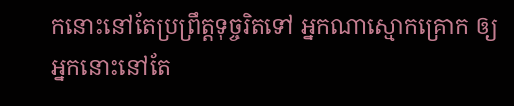កនោះនៅតែប្រព្រឹត្តទុច្ចរិតទៅ អ្នកណាស្មោកគ្រោក ឲ្យអ្នកនោះនៅតែ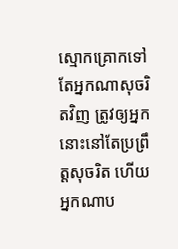ស្មោកគ្រោកទៅ តែអ្នកណាសុចរិតវិញ ត្រូវឲ្យអ្នកនោះនៅតែប្រព្រឹត្តសុចរិត ហើយអ្នកណាប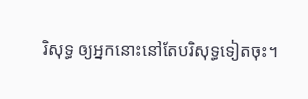រិសុទ្ធ ឲ្យអ្នកនោះនៅតែបរិសុទ្ធទៀតចុះ។